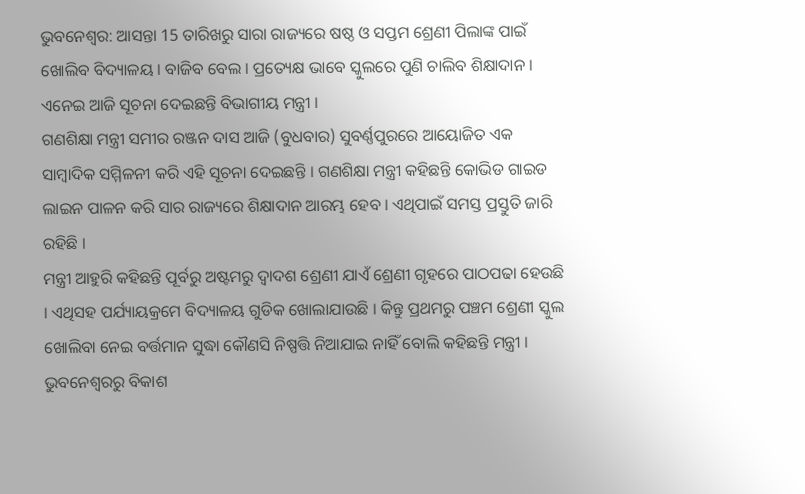ଭୁବନେଶ୍ବର: ଆସନ୍ତା 15 ତାରିଖରୁ ସାରା ରାଜ୍ୟରେ ଷଷ୍ଠ ଓ ସପ୍ତମ ଶ୍ରେଣୀ ପିଲାଙ୍କ ପାଇଁ ଖୋଲିବ ବିଦ୍ୟାଳୟ । ବାଜିବ ବେଲ । ପ୍ରତ୍ୟେକ୍ଷ ଭାବେ ସ୍କୁଲରେ ପୁଣି ଚାଲିବ ଶିକ୍ଷାଦାନ । ଏନେଇ ଆଜି ସୂଚନା ଦେଇଛନ୍ତି ବିଭାଗୀୟ ମନ୍ତ୍ରୀ ।
ଗଣଶିକ୍ଷା ମନ୍ତ୍ରୀ ସମୀର ରଞ୍ଜନ ଦାସ ଆଜି (ବୁଧବାର) ସୁବର୍ଣ୍ଣପୁରରେ ଆୟୋଜିତ ଏକ ସାମ୍ବାଦିକ ସମ୍ମିଳନୀ କରି ଏହି ସୂଚନା ଦେଇଛନ୍ତି । ଗଣଶିକ୍ଷା ମନ୍ତ୍ରୀ କହିଛନ୍ତି କୋଭିଡ ଗାଇଡ ଲାଇନ ପାଳନ କରି ସାର ରାଜ୍ୟରେ ଶିକ୍ଷାଦାନ ଆରମ୍ଭ ହେବ । ଏଥିପାଇଁ ସମସ୍ତ ପ୍ରସ୍ତୁତି ଜାରି ରହିଛି ।
ମନ୍ତ୍ରୀ ଆହୁରି କହିଛନ୍ତି ପୂର୍ବରୁ ଅଷ୍ଟମରୁ ଦ୍ଵାଦଶ ଶ୍ରେଣୀ ଯାଏଁ ଶ୍ରେଣୀ ଗୃହରେ ପାଠପଢା ହେଉଛି । ଏଥିସହ ପର୍ଯ୍ୟାୟକ୍ରମେ ବିଦ୍ୟାଳୟ ଗୁଡିକ ଖୋଲାଯାଉଛି । କିନ୍ତୁ ପ୍ରଥମରୁ ପଞ୍ଚମ ଶ୍ରେଣୀ ସ୍କୁଲ ଖୋଲିବା ନେଇ ବର୍ତ୍ତମାନ ସୁଦ୍ଧା କୌଣସି ନିଷ୍ପତ୍ତି ନିଆଯାଇ ନାହିଁ ବୋଲି କହିଛନ୍ତି ମନ୍ତ୍ରୀ ।
ଭୁବନେଶ୍ବରରୁ ବିକାଶ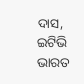ଦାସ, ଇଟିଭି ଭାରତ